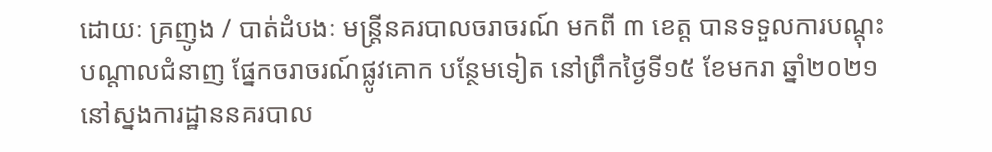ដោយៈ គ្រញូង / បាត់ដំបងៈ មន្ត្រីនគរបាលចរាចរណ៍ មកពី ៣ ខេត្ត បានទទួលការបណ្តុះបណ្តាលជំនាញ ផ្នែកចរាចរណ៍ផ្លូវគោក បន្ថែមទៀត នៅព្រឹកថ្ងៃទី១៥ ខែមករា ឆ្នាំ២០២១ នៅស្នងការដ្ឋាននគរបាល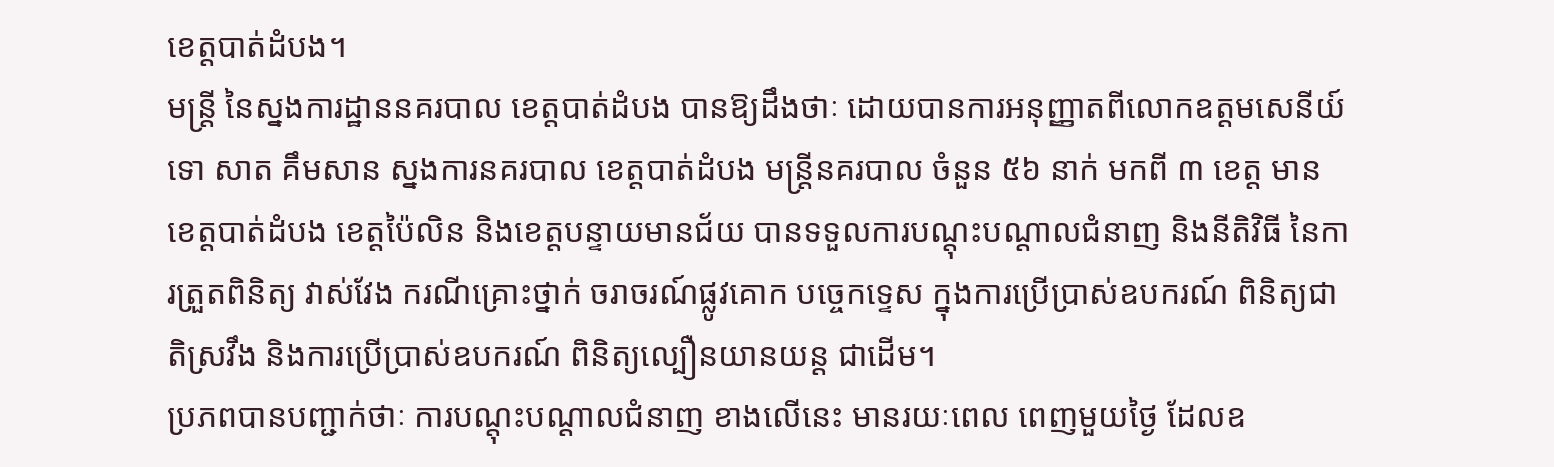ខេត្តបាត់ដំបង។
មន្ត្រី នៃស្នងការដ្ឋាននគរបាល ខេត្តបាត់ដំបង បានឱ្យដឹងថាៈ ដោយបានការអនុញ្ញាតពីលោកឧត្តមសេនីយ៍ទោ សាត គឹមសាន ស្នងការនគរបាល ខេត្តបាត់ដំបង មន្ត្រីនគរបាល ចំនួន ៥៦ នាក់ មកពី ៣ ខេត្ត មានខេត្តបាត់ដំបង ខេត្តប៉ៃលិន និងខេត្តបន្ទាយមានជ័យ បានទទួលការបណ្តុះបណ្តាលជំនាញ និងនីតិវិធី នៃការត្រួតពិនិត្យ វាស់វែង ករណីគ្រោះថ្នាក់ ចរាចរណ៍ផ្លូវគោក បច្ចេកទ្ទេស ក្នុងការប្រើប្រាស់ឧបករណ៍ ពិនិត្យជាតិស្រវឹង និងការប្រើប្រាស់ឧបករណ៍ ពិនិត្យល្បឿនយានយន្ត ជាដើម។
ប្រភពបានបញ្ជាក់ថាៈ ការបណ្តុះបណ្តាលជំនាញ ខាងលើនេះ មានរយៈពេល ពេញមួយថ្ងៃ ដែលឧ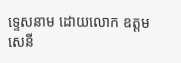ទ្ទេសនាម ដោយលោក ឧត្តមសេនី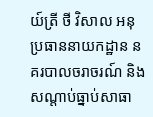យ៍ត្រី ថី វិសាល អនុប្រធាននាយកដ្ឋាន នគរបាលចរាចរណ៍ និងសណ្តាប់ធ្នាប់សាធា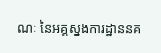ណៈ នៃអគ្គស្នងការដ្ឋាននគ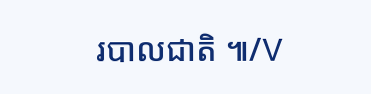របាលជាតិ ៕/V